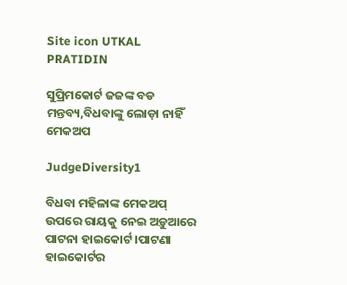Site icon UTKAL PRATIDIN

ସୁପ୍ରିମକୋର୍ଟ ଜଜଙ୍କ ବଡ ମନ୍ତବ୍ୟ,ବିଧବାଙ୍କୁ ଲୋଡ଼ା ନାହିଁ ମେକଅପ

JudgeDiversity1

ବିଧବା ମହିଳାଙ୍କ ମେକଅପ୍ ଉପରେ ରାୟକୁ ନେଇ ଅଡ଼ୁଆରେ ପାଟନା ହାଇକୋର୍ଟ ।ପାଟଣା ହାଇକୋର୍ଟର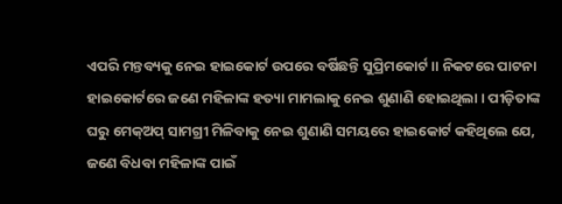ଏପରି ମନ୍ତବ୍ୟକୁ ନେଇ ହାଇକୋର୍ଟ ଉପରେ ବର୍ଷିଛନ୍ତି ସୁପ୍ରିମକୋର୍ଟ ।। ନିକଟରେ ପାଟନା ହାଇକୋର୍ଟରେ ଜଣେ ମହିଳାଙ୍କ ହତ୍ୟା ମାମଲାକୁ ନେଇ ଶୁଣାଣି ହୋଇଥିଲା । ପୀଡ଼ିତାଙ୍କ ଘରୁ ମେକ୍ଅପ୍ ସାମଗ୍ରୀ ମିଳିବାକୁ ନେଇ ଶୁଣାଣି ସମୟରେ ହାଇକୋର୍ଟ କହିଥିଲେ ଯେ, ଜଣେ ବିଧବା ମହିଳାଙ୍କ ପାଇଁ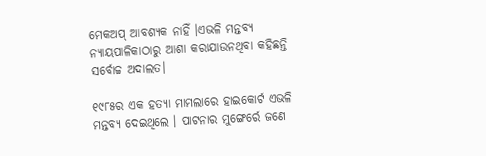ମେକଅପ୍ ଆବଶ୍ୟକ ନାହିଁ ।ଏଭଳି ମନ୍ତବ୍ୟ ନ୍ୟାୟପାଳିକାଠାରୁ ଆଶା କରାଯାଉନଥିବା କହିଛନ୍ତି ସର୍ବୋଚ୍ଚ ଅଦାଲତ।

୧୯୮୫ର ଏକ ହତ୍ୟା ମାମଲାରେ ହାଇକୋର୍ଟ ଏଭଳି ମନ୍ତବ୍ୟ ଦେଇଥିଲେ । ପାଟନାର ମୁଙ୍ଗେର୍ରେ ଜଣେ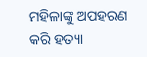ମହିଳାଙ୍କୁ ଅପହରଣ କରି ହତ୍ୟା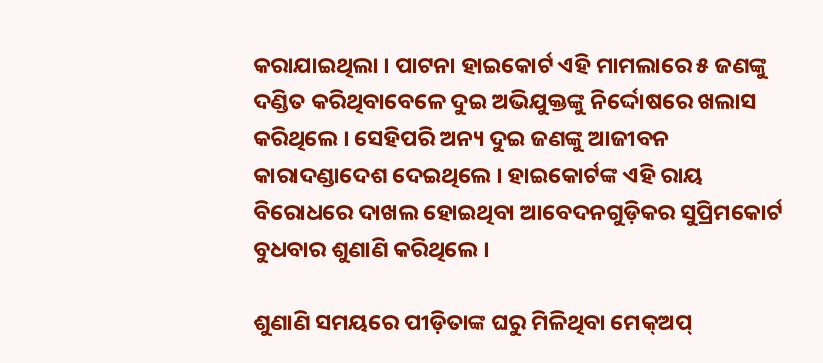କରାଯାଇଥିଲା । ପାଟନା ହାଇକୋର୍ଟ ଏହି ମାମଲାରେ ୫ ଜଣଙ୍କୁ ଦଣ୍ଡିତ କରିଥିବାବେଳେ ଦୁଇ ଅଭିଯୁକ୍ତଙ୍କୁ ନିର୍ଦ୍ଦୋଷରେ ଖଲାସ କରିଥିଲେ । ସେହିପରି ଅନ୍ୟ ଦୁଇ ଜଣଙ୍କୁ ଆଜୀବନ କାରାଦଣ୍ଡାଦେଶ ଦେଇଥିଲେ । ହାଇକୋର୍ଟଙ୍କ ଏହି ରାୟ ବିରୋଧରେ ଦାଖଲ ହୋଇଥିବା ଆବେଦନଗୁଡ଼ିକର ସୁପ୍ରିମକୋର୍ଟ ବୁଧବାର ଶୁଣାଣି କରିଥିଲେ ।

ଶୁଣାଣି ସମୟରେ ପୀଡ଼ିତାଙ୍କ ଘରୁ ମିଳିଥିବା ମେକ୍ଅପ୍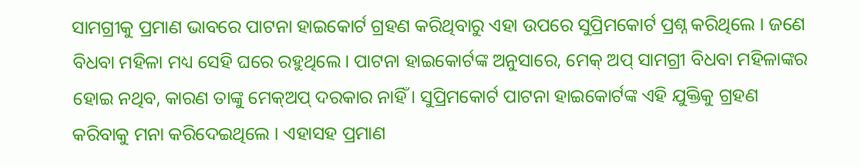ସାମଗ୍ରୀକୁ ପ୍ରମାଣ ଭାବରେ ପାଟନା ହାଇକୋର୍ଟ ଗ୍ରହଣ କରିଥିବାରୁ ଏହା ଉପରେ ସୁପ୍ରିମକୋର୍ଟ ପ୍ରଶ୍ନ କରିଥିଲେ । ଜଣେ ବିଧବା ମହିଳା ମଧ୍ୟ ସେହି ଘରେ ରହୁଥିଲେ। ପାଟନା ହାଇକୋର୍ଟଙ୍କ ଅନୁସାରେ, ମେକ୍ ଅପ୍ ସାମଗ୍ରୀ ବିଧବା ମହିଳାଙ୍କର ହୋଇ ନଥିବ, କାରଣ ତାଙ୍କୁ ମେକ୍ଅପ୍ ଦରକାର ନାହିଁ । ସୁପ୍ରିମକୋର୍ଟ ପାଟନା ହାଇକୋର୍ଟଙ୍କ ଏହି ଯୁକ୍ତିକୁ ଗ୍ରହଣ କରିବାକୁ ମନା କରିଦେଇଥିଲେ । ଏହାସହ ପ୍ରମାଣ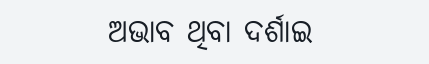ଅଭାବ ଥିବା ଦର୍ଶାଇ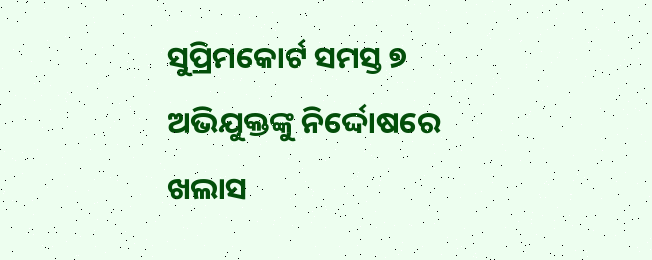ସୁପ୍ରିମକୋର୍ଟ ସମସ୍ତ ୭ ଅଭିଯୁକ୍ତଙ୍କୁ ନିର୍ଦ୍ଦୋଷରେ ଖଲାସ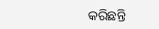କରିଛନ୍ତି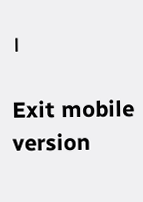।

Exit mobile version